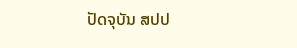ປັດຈຸບັນ ສປປ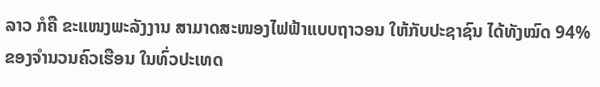ລາວ ກໍຄື ຂະແໜງພະລັງງານ ສາມາດສະໜອງໄຟຟ້າແບບຖາວອນ ໃຫ້ກັບປະຊາຊົນ ໄດ້ທັງໝົດ 94% ຂອງຈຳນວນຄົວເຮືອນ ໃນທົ່ວປະເທດ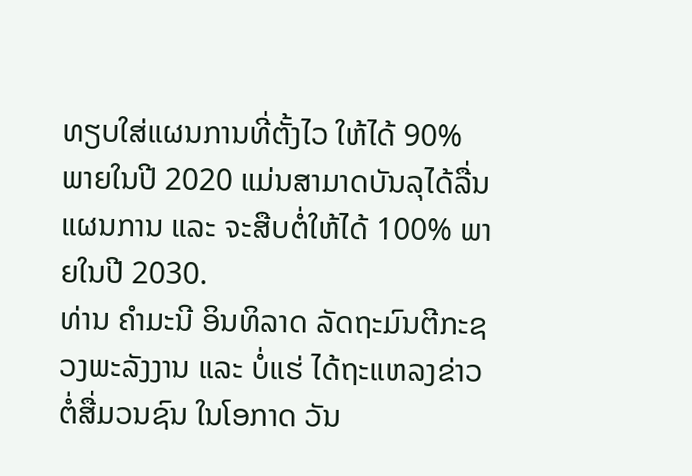ທຽບໃສ່ແຜນການທີ່ຕັ້ງໄວ ໃຫ້ໄດ້ 90% ພາຍໃນປີ 2020 ແມ່ນສາມາດບັນລຸໄດ້ລື່ນແຜນການ ແລະ ຈະສືບຕໍ່ໃຫ້ໄດ້ 100% ພາຍໃນປີ 2030.
ທ່ານ ຄຳມະນີ ອິນທິລາດ ລັດຖະມົນຕີກະຊວງພະລັງງານ ແລະ ບໍ່ແຮ່ ໄດ້ຖະແຫລງຂ່າວ ຕໍ່ສື່ມວນຊົນ ໃນໂອກາດ ວັນ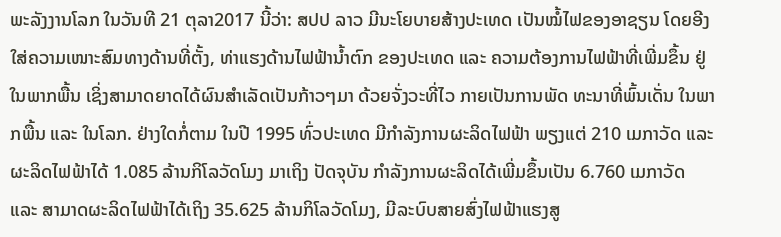ພະລັງງານໂລກ ໃນວັນທີ 21 ຕຸລາ2017 ນີ້ວ່າ: ສປປ ລາວ ມີນະໂຍບາຍສ້າງປະເທດ ເປັນໝໍ້ໄຟຂອງອາຊຽນ ໂດຍອີງໃສ່ຄວາມເໜາະສົມທາງດ້ານທີ່ຕັ້ງ, ທ່າແຮງດ້ານໄຟຟ້ານ້ຳຕົກ ຂອງປະເທດ ແລະ ຄວາມຕ້ອງການໄຟຟ້າທີ່ເພີ່ມຂຶ້ນ ຢູ່ໃນພາກພື້ນ ເຊິ່ງສາມາດຍາດໄດ້ຜົນສຳເລັດເປັນກ້າວໆມາ ດ້ວຍຈັ່ງວະທີ່ໄວ ກາຍເປັນການພັດ ທະນາທີ່ພົ້ນເດັ່ນ ໃນພາກພື້ນ ແລະ ໃນໂລກ. ຢ່າງໃດກໍ່ຕາມ ໃນປີ 1995 ທົ່ວປະເທດ ມີກຳລັງການຜະລິດໄຟຟ້າ ພຽງແຕ່ 210 ເມກາວັດ ແລະ ຜະລິດໄຟຟ້າໄດ້ 1.085 ລ້ານກິໂລວັດໂມງ ມາເຖິງ ປັດຈຸບັນ ກຳລັງການຜະລິດໄດ້ເພີ່ມຂຶ້ນເປັນ 6.760 ເມກາວັດ ແລະ ສາມາດຜະລິດໄຟຟ້າໄດ້ເຖິງ 35.625 ລ້ານກິໂລວັດໂມງ, ມີລະບົບສາຍສົ່ງໄຟຟ້າແຮງສູ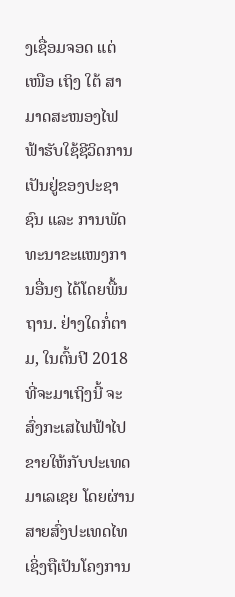ງເຊື່ອມຈອດ ແຕ່ເໜືອ ເຖິງ ໃຕ້ ສາມາດສະໜອງໄຟຟ້າຮັບໃຊ້ຊີວິດການເປັນຢູ່ຂອງປະຊາຊົນ ແລະ ການພັດທະນາຂະແໜງການອື່ນໆ ໄດ້ໂດຍພື້ນຖານ. ຢ່າງໃດກໍ່ຕາມ, ໃນຕົ້ນປີ 2018 ທີ່ຈະມາເຖິງນີ້ ຈະສົ່ງກະເສໄຟຟ້າໄປຂາຍໃຫ້ກັບປະເທດມາເລເຊຍ ໂດຍຜ່ານສາຍສົ່ງປະເທດໄທ ເຊິ່ງຖືເປັນໂຄງການ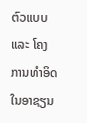ຕົວແບບ ແລະ ໂຄງການທຳອິດ ໃນອາຊຽນ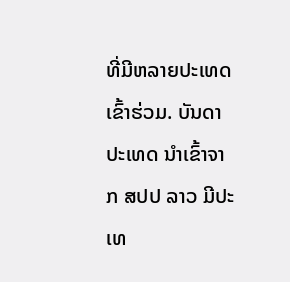ທີ່ມີຫລາຍປະເທດເຂົ້າຮ່ວມ. ບັນດາປະເທດ ນຳເຂົ້າຈາກ ສປປ ລາວ ມີປະເທ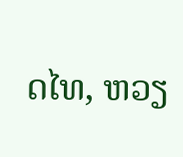ດໄທ, ຫວຽ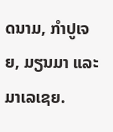ດນາມ, ກຳປູເຈຍ, ມຽນມາ ແລະ ມາເລເຊຍ.